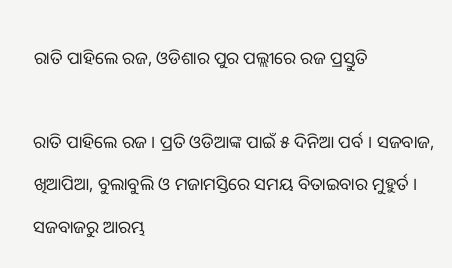ରାତି ପାହିଲେ ରଜ, ଓଡିଶାର ପୁର ପଲ୍ଲୀରେ ରଜ ପ୍ରସ୍ତୁତି

ରାତି ପାହିଲେ ରଜ । ପ୍ରତି ଓଡିଆଙ୍କ ପାଇଁ ୫ ଦିନିଆ ପର୍ବ । ସଜବାଜ, ଖିଆପିଆ, ବୁଲାବୁଲି ଓ ମଜାମସ୍ତିରେ ସମୟ ବିତାଇବାର ମୁହୁର୍ତ । ସଜବାଜରୁ ଆରମ୍ଭ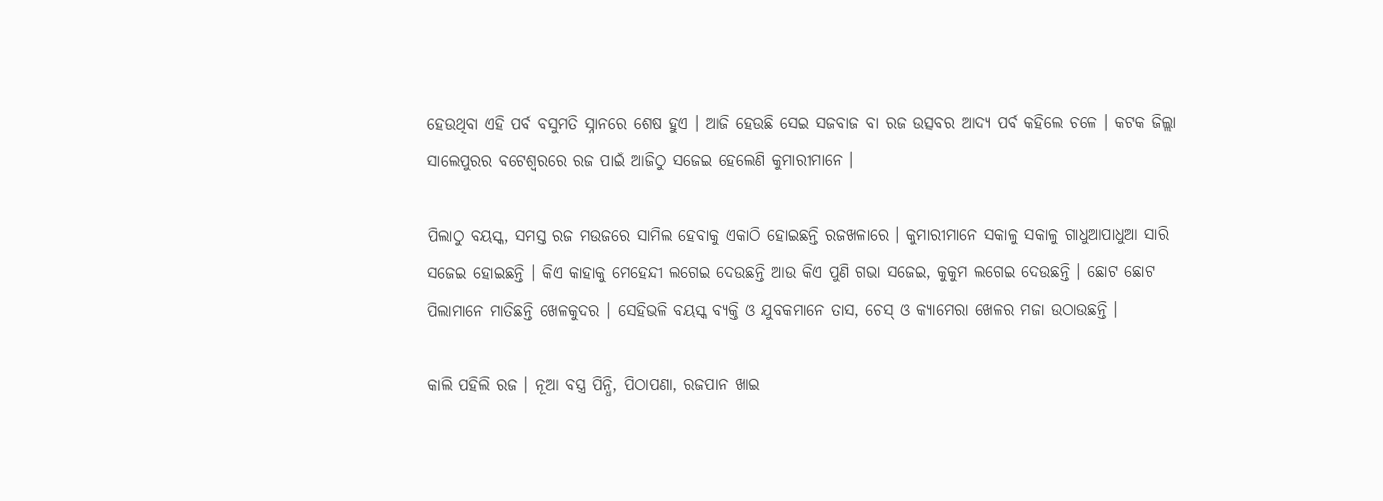ହେଉଥିବା ଏହି ପର୍ବ ବସୁମତି ସ୍ନାନରେ ଶେଷ ହୁଏ । ଆଜି ହେଉଛି ସେଇ ସଜବାଜ ବା ରଜ ଉତ୍ସବର ଆଦ୍ୟ ପର୍ବ କହିଲେ ଚଳେ । କଟକ ଜିଲ୍ଲା ସାଲେପୁରର ବଟେଶ୍ୱରରେ ରଜ ପାଇଁ ଆଜିଠୁ ସଜେଇ ହେଲେଣି କୁମାରୀମାନେ ।

ପିଲାଠୁ ବୟସ୍କ, ସମସ୍ତ ରଜ ମଉଜରେ ସାମିଲ ହେବାକୁ ଏକାଠି ହୋଇଛନ୍ତି ରଜଖଳାରେ । କୁମାରୀମାନେ ସକାଳୁ ସକାଳୁ ଗାଧୁଆପାଧୁଆ ସାରି ସଜେଇ ହୋଇଛନ୍ତି । କିଏ କାହାକୁ ମେହେନ୍ଦୀ ଲଗେଇ ଦେଉଛନ୍ତି ଆଉ କିଏ ପୁଣି ଗଭା ସଜେଇ, କୁକୁମ ଲଗେଇ ଦେଉଛନ୍ତି । ଛୋଟ ଛୋଟ ପିଲାମାନେ ମାତିଛନ୍ତି ଖେଳକୁଦର । ସେହିଭଳି ବୟସ୍କ ବ୍ୟକ୍ତି ଓ ଯୁବକମାନେ ତାସ, ଚେସ୍ ଓ କ୍ୟାମେରା ଖେଳର ମଜା ଉଠାଉଛନ୍ତି ।

କାଲି ପହିଲି ରଜ । ନୂଆ ବସ୍ତ୍ର ପିନ୍ଧି, ପିଠାପଣା, ରଜପାନ ଖାଇ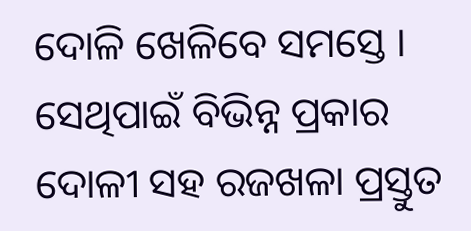ଦୋଳି ଖେଳିବେ ସମସ୍ତେ । ସେଥିପାଇଁ ବିଭିନ୍ନ ପ୍ରକାର ଦୋଳୀ ସହ ରଜଖଳା ପ୍ରସ୍ତୁତ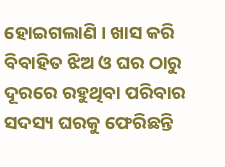ହୋଇଗଲାଣି । ଖାସ କରି ବିବାହିତ ଝିଅ ଓ ଘର ଠାରୁ ଦୂରରେ ରହୁଥିବା ପରିବାର ସଦସ୍ୟ ଘରକୁ ଫେରିଛନ୍ତି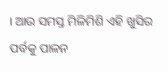। ଆଉ ସମସ୍ତ ମିଳିମିଶି ଏହି ଖୁସିର ପର୍ବକୁ ପାଳନ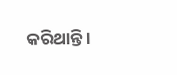କରିଥାନ୍ତି ।